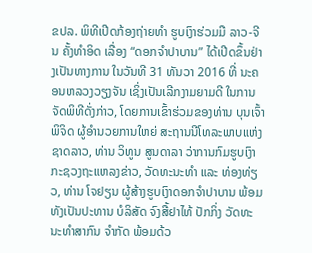ຂປລ. ພິທີເປີດກ້ອງຖ່າຍທຳ ຮູບເງົາຮ່ວມມື ລາວ-ຈີນ ຄັ້ງທຳອິດ ເລື່ອງ “ດອກຈຳປາບານ” ໄດ້ເປີດຂຶ້ນຢ່າງເປັນທາງການ ໃນວັນທີ 31 ທັນວາ 2016 ທີ່ ນະຄອນຫລວງວຽງຈັນ ເຊິ່ງເປັນເລີກງາມຍາມດີ ໃນການຈັດພິທີດັ່ງກ່າວ, ໂດຍການເຂົ້າຮ່ວມຂອງທ່ານ ບຸນເຈົ້າ ພິຈິດ ຜູ້ອຳນວຍການໃຫຍ່ ສະຖານນີໂທລະພາບແຫ່ງຊາດລາວ, ທ່ານ ວິທູນ ສູນດາລາ ວ່າການກົມຮູບເງົາ ກະຊວງຖະແຫລງຂ່າວ, ວັດທະນະທຳ ແລະ ທ່ອງທ່ຽວ, ທ່ານ ໂຈຢຽນ ຜູ້ສ້າງຮູບເງົາດອກຈຳປາບານ ພ້ອມທັງເປັນປະທານ ບໍລິສັດ ຈົງສື້ຢາໄທ້ ປັກກິ່ງ ວັດທະນະທຳສາກົນ ຈຳກັດ ພ້ອມດ້ວ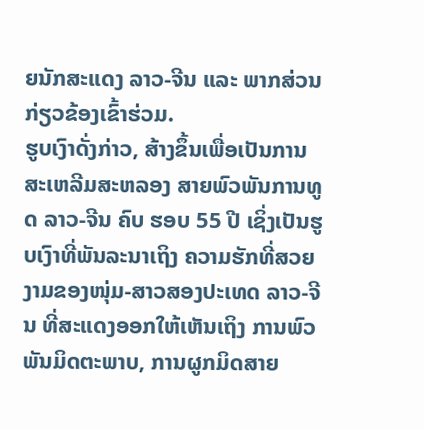ຍນັກສະແດງ ລາວ-ຈີນ ແລະ ພາກສ່ວນກ່ຽວຂ້ອງເຂົ້າຮ່ວມ.
ຮູບເງົາດັ່ງກ່າວ, ສ້າງຂຶ້ນເພື່ອເປັນການ ສະເຫລີມສະຫລອງ ສາຍພົວພັນການທູດ ລາວ-ຈີນ ຄົບ ຮອບ 55 ປີ ເຊິ່ງເປັນຮູບເງົາທີ່ພັນລະນາເຖິງ ຄວາມຮັກທີ່ສວຍງາມຂອງໜຸ່ມ-ສາວສອງປະເທດ ລາວ-ຈີນ ທີ່ສະແດງອອກໃຫ້ເຫັນເຖິງ ການພົວພັນມິດຕະພາບ, ການຜູກມິດສາຍ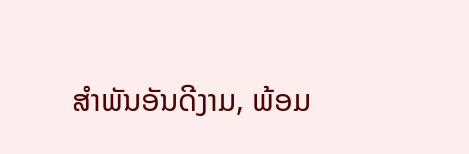ສຳພັນອັນດີງາມ, ພ້ອມ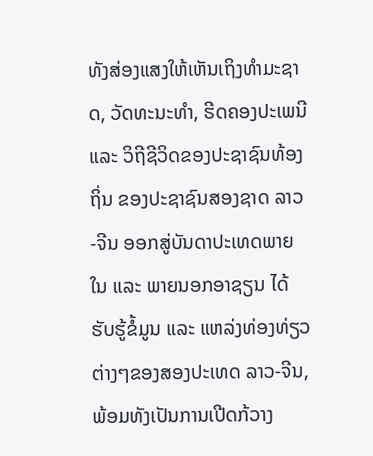ທັງສ່ອງແສງໃຫ້ເຫັນເຖິງທຳມະຊາດ, ວັດທະນະທໍາ, ຮີດຄອງປະເພນີ ແລະ ວິຖີຊີວິດຂອງປະຊາຊົນທ້ອງຖິ່ນ ຂອງປະຊາຊົນສອງຊາດ ລາວ-ຈີນ ອອກສູ່ບັນດາປະເທດພາຍໃນ ແລະ ພາຍນອກອາຊຽນ ໄດ້ຮັບຮູ້ຂໍ້ມູນ ແລະ ແຫລ່ງທ່ອງທ່ຽວຕ່າງໆຂອງສອງປະເທດ ລາວ-ຈີນ, ພ້ອມທັງເປັນການເປີດກ້ວາງ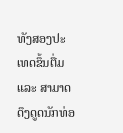ທັງສອງປະເທດຂຶ້ນຕື່ມ ແລະ ສາມາດດຶງດູດນັກທ່ອ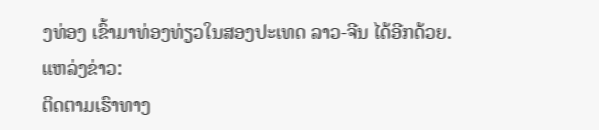ງທ່ອງ ເຂົ້າມາທ່ອງທ່ຽວໃນສອງປະເທດ ລາວ-ຈີນ ໄດ້ອີກດ້ວຍ.
ແຫລ່ງຂ່າວ:
ຕິດຕາມເຮົາທາງ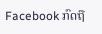Facebook ກົດຖື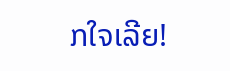ກໃຈເລີຍ!